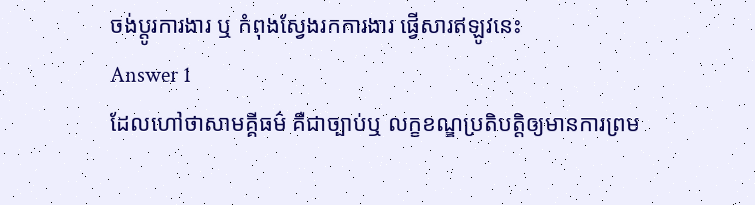ចង់ប្តូរការងារ ឬ កំពុងស្វែងរកការងារ ផ្វើសារឥឡូវនេះ
Answer 1
ដែលហៅថាសាមគ្គីធម៌ គឺជាច្បាប់ឬ លក្ខខណ្ឌប្រតិបត្តិឲ្យមានការព្រម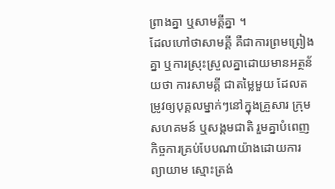ព្រាងគ្នា ឬសាមគ្គីគ្នា ។
ដែលហៅថាសាមគ្គី គឺជាការព្រមព្រៀងគ្នា ឬការស្រុះស្រួលគ្នាដោយមានអត្ថន័យថា ការសាមគ្គី ជាតម្លៃមួយ ដែលតម្រូវឲ្យបុគ្គលម្នាក់ៗនៅក្នុងគ្រួសារ ក្រុម សហគមន៍ ឬសង្គមជាតិ រួមគ្នាបំពេញកិច្ចការគ្រប់បែបណាយ៉ាងដោយការព្យាយាម ស្មោះត្រង់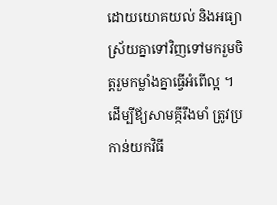ដោយយោគយល់ និងអធ្យាស្រ័យគ្នាទៅវិញទៅមករួមចិត្តរួមកម្លាំងគ្នាធ្វើអំពើល្អ ។
ដើម្បីឪ្យសាមគ្កីរឹងមាំ ត្រូវប្រកាន់យកវិធី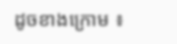ដូចខាងក្រោម ៖